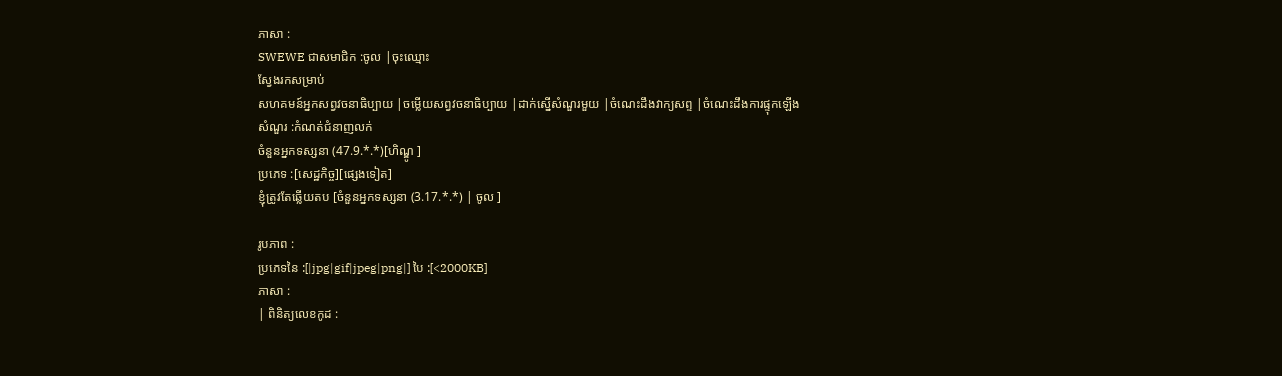ភាសា :
SWEWE ជាសមាជិក :ចូល |ចុះឈ្មោះ
ស្វែងរកសម្រាប់
សហគមន៍អ្នកសព្វវចនាធិប្បាយ |ចម្លើយសព្វវចនាធិប្បាយ |ដាក់ស្នើសំណួរមួយ |ចំណេះដឹងវាក្យសព្ទ |ចំណេះដឹងការផ្ទុកឡើង
សំណួរ :កំណត់ជំនាញលក់
ចំនួនអ្នកទស្សនា (47.9.*.*)[ហិណ្ឌូ ]
ប្រភេទ :[សេដ្ឋកិច្ច][ផ្សេងទៀត]
ខ្ញុំត្រូវតែឆ្លើយតប [ចំនួនអ្នកទស្សនា (3.17.*.*) | ចូល ]

រូបភាព :
ប្រភេទនៃ :[|jpg|gif|jpeg|png|] បៃ :[<2000KB]
ភាសា :
| ពិនិត្យលេខកូដ :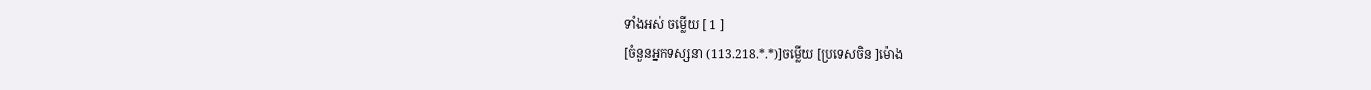ទាំងអស់ ចម្លើយ [ 1 ]
[ចំនួនអ្នកទស្សនា (113.218.*.*)]ចម្លើយ [ប្រទេសចិន ]ម៉ោង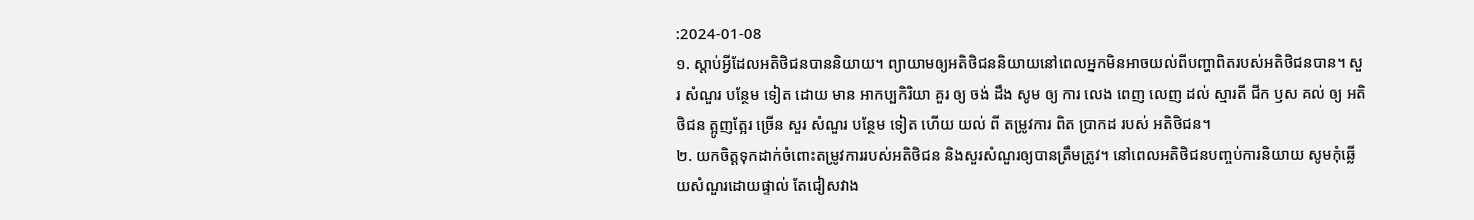:2024-01-08
១. ស្តាប់អ្វីដែលអតិថិជនបាននិយាយ។ ព្យាយាមឲ្យអតិថិជននិយាយនៅពេលអ្នកមិនអាចយល់ពីបញ្ហាពិតរបស់អតិថិជនបាន។ សួរ សំណួរ បន្ថែម ទៀត ដោយ មាន អាកប្បកិរិយា គួរ ឲ្យ ចង់ ដឹង សូម ឲ្យ ការ លេង ពេញ លេញ ដល់ ស្មារតី ជីក ឫស គល់ ឲ្យ អតិថិជន ត្អូញត្អែរ ច្រើន សួរ សំណួរ បន្ថែម ទៀត ហើយ យល់ ពី តម្រូវការ ពិត ប្រាកដ របស់ អតិថិជន។
២. យកចិត្តទុកដាក់ចំពោះតម្រូវការរបស់អតិថិជន និងសួរសំណួរឲ្យបានត្រឹមត្រូវ។ នៅពេលអតិថិជនបញ្ចប់ការនិយាយ សូមកុំឆ្លើយសំណួរដោយផ្ទាល់ តែជៀសវាង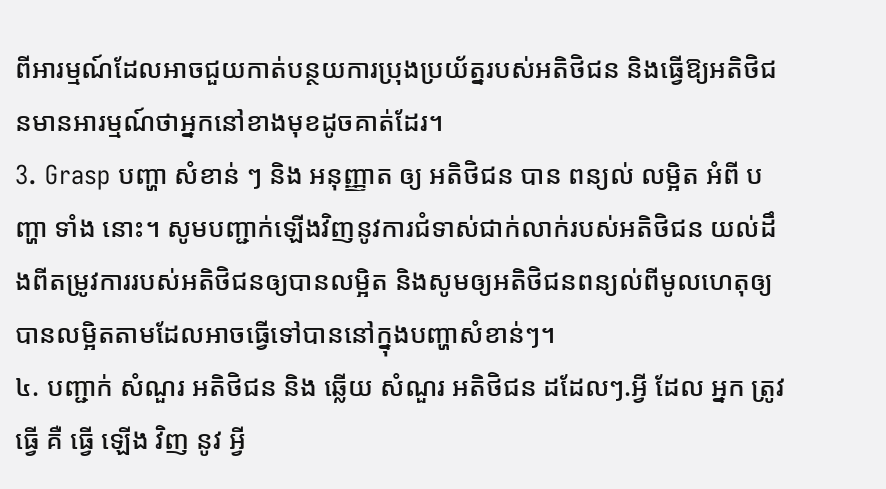ពីអារម្មណ៍ដែលអាចជួយកាត់បន្ថយការប្រុងប្រយ័ត្នរបស់អតិថិជន និងធ្វើឱ្យអតិថិជនមានអារម្មណ៍ថាអ្នកនៅខាងមុខដូចគាត់ដែរ។
3. Grasp បញ្ហា សំខាន់ ៗ និង អនុញ្ញាត ឲ្យ អតិថិជន បាន ពន្យល់ លម្អិត អំពី បញ្ហា ទាំង នោះ។ សូមបញ្ជាក់ឡើងវិញនូវការជំទាស់ជាក់លាក់របស់អតិថិជន យល់ដឹងពីតម្រូវការរបស់អតិថិជនឲ្យបានលម្អិត និងសូមឲ្យអតិថិជនពន្យល់ពីមូលហេតុឲ្យបានលម្អិតតាមដែលអាចធ្វើទៅបាននៅក្នុងបញ្ហាសំខាន់ៗ។
៤. បញ្ជាក់ សំណួរ អតិថិជន និង ឆ្លើយ សំណួរ អតិថិជន ដដែលៗ.អ្វី ដែល អ្នក ត្រូវ ធ្វើ គឺ ធ្វើ ឡើង វិញ នូវ អ្វី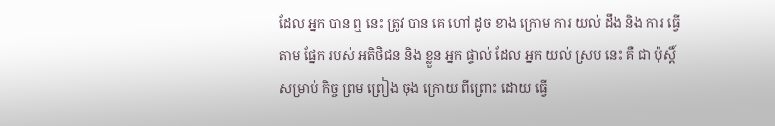ដែល អ្នក បាន ឮ នេះ ត្រូវ បាន គេ ហៅ ដូច ខាង ក្រោម ការ យល់ ដឹង និង ការ ធ្វើ តាម ផ្នែក របស់ អតិថិជន និង ខ្លួន អ្នក ផ្ទាល់ ដែល អ្នក យល់ ស្រប នេះ គឺ ជា ប៉ុស្តិ៍ សម្រាប់ កិច្ច ព្រម ព្រៀង ចុង ក្រោយ ពីព្រោះ ដោយ ធ្វើ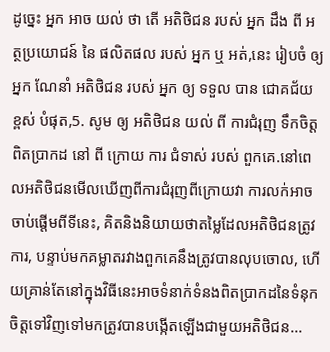ដូច្នេះ អ្នក អាច យល់ ថា តើ អតិថិជន របស់ អ្នក ដឹង ពី អត្ថប្រយោជន៍ នៃ ផលិតផល របស់ អ្នក ឬ អត់,នេះ រៀបចំ ឲ្យ អ្នក ណែនាំ អតិថិជន របស់ អ្នក ឲ្យ ទទួល បាន ជោគជ័យ ខ្ពស់ បំផុត,5. សូម ឲ្យ អតិថិជន យល់ ពី ការជំរុញ ទឹកចិត្ត ពិតប្រាកដ នៅ ពី ក្រោយ ការ ជំទាស់ របស់ ពួកគេ.នៅពេលអតិថិជនមើលឃើញពីការជំរុញពីក្រោយវា ការលក់អាចចាប់ផ្តើមពីទីនេះ, គិតនិងនិយាយថាតម្លៃដែលអតិថិជនត្រូវការ, បន្ទាប់មកគម្លាតរវាងពួកគេនឹងត្រូវបានលុបចោល, ហើយគ្រាន់តែនៅក្នុងវិធីនេះអាចទំនាក់ទំនងពិតប្រាកដនៃទំនុកចិត្តទៅវិញទៅមកត្រូវបានបង្កើតឡើងជាមួយអតិថិជន...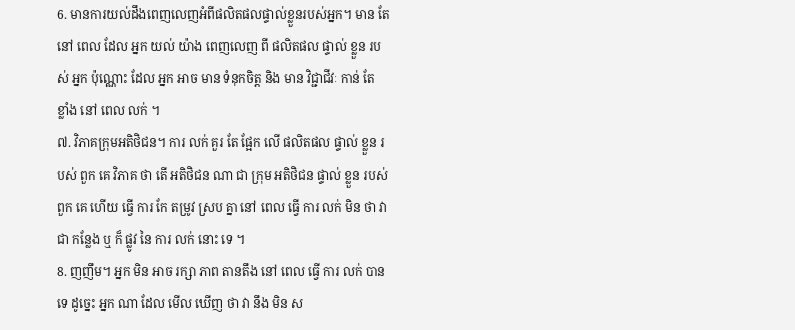6. មានការយល់ដឹងពេញលេញអំពីផលិតផលផ្ទាល់ខ្លួនរបស់អ្នក។ មាន តែ នៅ ពេល ដែល អ្នក យល់ យ៉ាង ពេញលេញ ពី ផលិតផល ផ្ទាល់ ខ្លួន របស់ អ្នក ប៉ុណ្ណោះ ដែល អ្នក អាច មាន ទំនុកចិត្ត និង មាន វិជ្ជាជីវៈ កាន់ តែ ខ្លាំង នៅ ពេល លក់ ។
៧. វិភាគក្រុមអតិថិជន។ ការ លក់ គួរ តែ ផ្អែក លើ ផលិតផល ផ្ទាល់ ខ្លួន របស់ ពួក គេ វិភាគ ថា តើ អតិថិជន ណា ជា ក្រុម អតិថិជន ផ្ទាល់ ខ្លួន របស់ ពួក គេ ហើយ ធ្វើ ការ កែ តម្រូវ ស្រប គ្នា នៅ ពេល ធ្វើ ការ លក់ មិន ថា វា ជា កន្លែង ឬ ក៏ ផ្លូវ នៃ ការ លក់ នោះ ទេ ។
8. ញញឹម។ អ្នក មិន អាច រក្សា ភាព តានតឹង នៅ ពេល ធ្វើ ការ លក់ បាន ទេ ដូច្នេះ អ្នក ណា ដែល មើល ឃើញ ថា វា នឹង មិន ស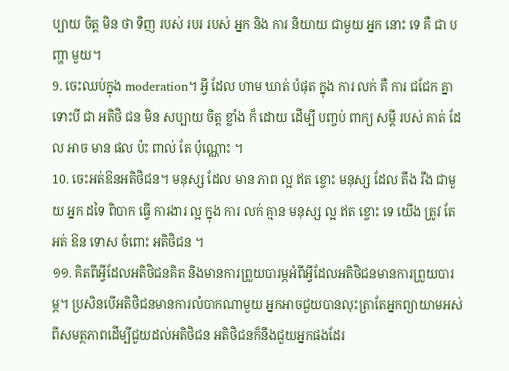ប្បាយ ចិត្ត មិន ថា ទិញ របស់ របរ របស់ អ្នក និង ការ និយាយ ជាមួយ អ្នក នោះ ទេ គឺ ជា បញ្ហា មួយ។
9. ចេះឈប់ក្នុង moderation។ អ្វី ដែល ហាម ឃាត់ បំផុត ក្នុង ការ លក់ គឺ ការ ជជែក គ្នា ទោះបី ជា អតិថិ ជន មិន សប្បាយ ចិត្ត ខ្លាំង ក៏ ដោយ ដើម្បី បញ្ចប់ ពាក្យ សម្តី របស់ គាត់ ដែល អាច មាន ផល ប៉ះ ពាល់ តែ ប៉ុណ្ណោះ ។
10. ចេះអត់ឱនអតិថិជន។ មនុស្ស ដែល មាន ភាព ល្អ ឥត ខ្ចោះ មនុស្ស ដែល តឹង រឹង ជាមួយ អ្នក ដទៃ ពិបាក ធ្វើ ការងារ ល្អ ក្នុង ការ លក់ គ្មាន មនុស្ស ល្អ ឥត ខ្ចោះ ទេ យើង ត្រូវ តែ អត់ ឱន ទោស ចំពោះ អតិថិជន ។
១១. គិតពីអ្វីដែលអតិថិជនគិត និងមានការព្រួយបារម្ភអំពីអ្វីដែលអតិថិជនមានការព្រួយបារម្ភ។ ប្រសិនបើអតិថិជនមានការលំបាកណាមួយ អ្នកអាចជួយបានលុះត្រាតែអ្នកព្យាយាមអស់ពីសមត្ថភាពដើម្បីជួយដល់អតិថិជន អតិថិជនក៏នឹងជួយអ្នកផងដែរ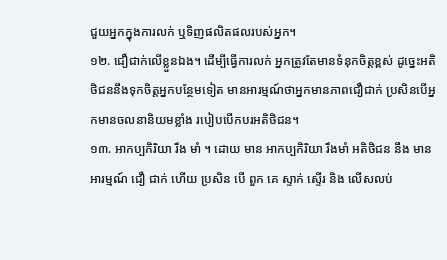ជួយអ្នកក្នុងការលក់ ឬទិញផលិតផលរបស់អ្នក។
១២. ជឿជាក់លើខ្លួនឯង។ ដើម្បីធ្វើការលក់ អ្នកត្រូវតែមានទំនុកចិត្តខ្ពស់ ដូច្នេះអតិថិជននឹងទុកចិត្តអ្នកបន្ថែមទៀត មានអារម្មណ៍ថាអ្នកមានភាពជឿជាក់ ប្រសិនបើអ្នកមានចលនានិយមខ្លាំង របៀបបើកបរអតិថិជន។
១៣. អាកប្បកិរិយា រឹង មាំ ។ ដោយ មាន អាកប្បកិរិយា រឹងមាំ អតិថិជន នឹង មាន អារម្មណ៍ ជឿ ជាក់ ហើយ ប្រសិន បើ ពួក គេ ស្ទាក់ ស្ទើរ និង លើសលប់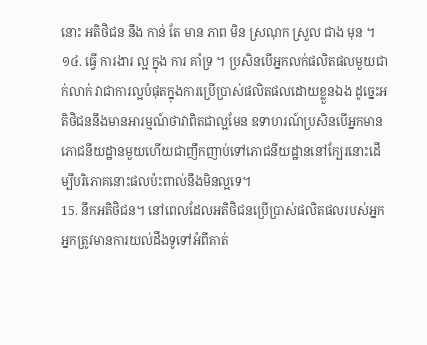នោះ អតិថិជន នឹង កាន់ តែ មាន ភាព មិន ស្រណុក ស្រួល ជាង មុន ។
១៤. ធ្វើ ការងារ ល្អ ក្នុង ការ គាំទ្រ ។ ប្រសិនបើអ្នកលក់ផលិតផលមួយជាក់លាក់ វាជាការល្អបំផុតក្នុងការប្រើប្រាស់ផលិតផលដោយខ្លួនឯង ដូច្នេះអតិថិជននឹងមានអារម្មណ៍ថាវាពិតជាល្អមែន ឧទាហរណ៍ប្រសិនបើអ្នកមានភោជនីយដ្ឋានមួយហើយជាញឹកញាប់ទៅភោជនីយដ្ឋាននៅក្បែរនោះដើម្បីបរិភោគនោះផលប៉ះពាល់នឹងមិនល្អទេ។
15. នឹកអតិថិជន។ នៅពេលដែលអតិថិជនប្រើប្រាស់ផលិតផលរបស់អ្នក អ្នកត្រូវមានការយល់ដឹងទូទៅអំពីគាត់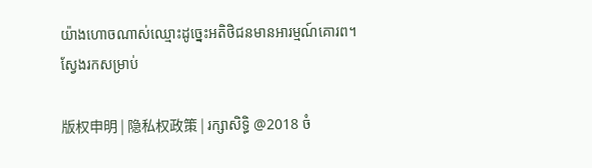យ៉ាងហោចណាស់ឈ្មោះដូច្នេះអតិថិជនមានអារម្មណ៍គោរព។
ស្វែងរកសម្រាប់

版权申明 | 隐私权政策 | រក្សាសិទ្ធិ @2018 ចំ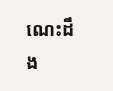ណេះដឹង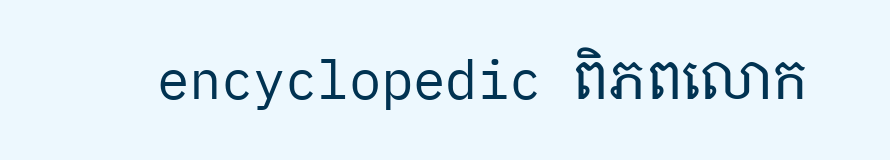encyclopedic ពិភពលោក